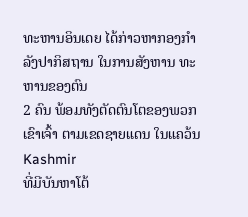ທະຫານອິນເດຍ ໄດ້ກ່າວຫາກອງກຳລັງປາກິສຖານ ໃນການສັງຫານ ທະຫານຂອງຕົນ
2 ຄົນ ພ້ອມທັງຕັດຕົນໂຕຂອງພວກເຂົາເຈົ້າ ຕາມເຂດຊາຍແດນ ໃນແຄວ້ນ Kashmir
ທີ່ມີບັນຫາໂຕ້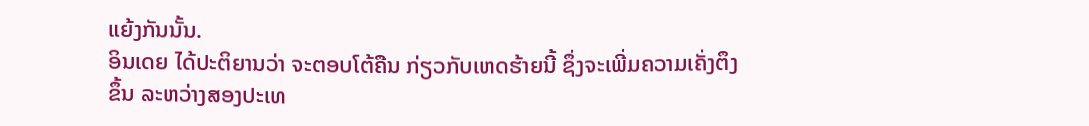ແຍ້ງກັນນັ້ນ.
ອິນເດຍ ໄດ້ປະຕິຍານວ່າ ຈະຕອບໂຕ້ຄືນ ກ່ຽວກັບເຫດຮ້າຍນີ້ ຊຶ່ງຈະເພີ່ມຄວາມເຄັ່ງຕຶງ
ຂຶ້ນ ລະຫວ່າງສອງປະເທ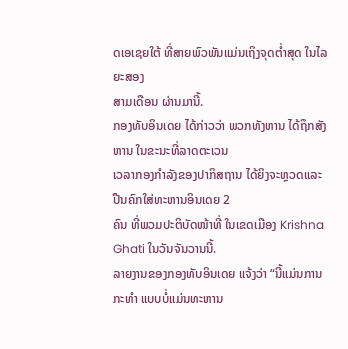ດເອເຊຍໃຕ້ ທີ່ສາຍພົວພັນແມ່ນເຖິງຈຸດຕ່ຳສຸດ ໃນໄລຍະສອງ
ສາມເດືອນ ຜ່ານມານີ້.
ກອງທັບອິນເດຍ ໄດ້ກ່າວວ່າ ພວກທັງຫານ ໄດ້ຖຶກສັງຫານ ໃນຂະນະທີ່ລາດຕະເວນ
ເວລາກອງກຳລັງຂອງປາກິສຖານ ໄດ້ຍິງຈະຫຼວດແລະປືນຄົກໃສ່ທະຫານອິນເດຍ 2
ຄົນ ທີ່ພວມປະຕິບັດໜ້າທີ່ ໃນເຂດເມືອງ Krishna Ghati ໃນວັນຈັນວານນີ້.
ລາຍງານຂອງກອງທັບອິນເດຍ ແຈ້ງວ່າ “ນີ້ແມ່ນການກະທຳ ແບບບໍ່ແມ່ນທະຫານ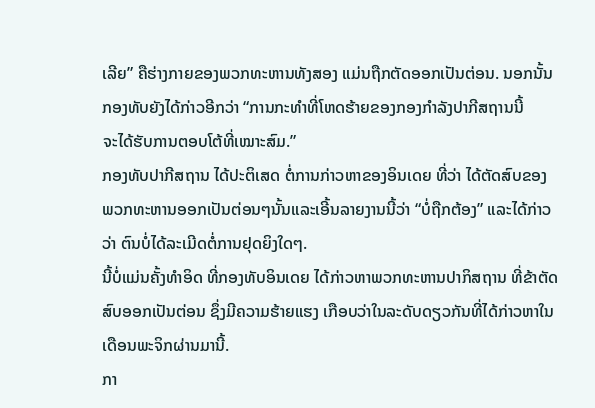ເລີຍ” ຄືຮ່າງກາຍຂອງພວກທະຫານທັງສອງ ແມ່ນຖືກຕັດອອກເປັນຕ່ອນ. ນອກນັ້ນ
ກອງທັບຍັງໄດ້ກ່າວອີກວ່າ “ການກະທຳທີ່ໂຫດຮ້າຍຂອງກອງກຳລັງປາກີສຖານນີ້
ຈະໄດ້ຮັບການຕອບໂຕ້ທີ່ເໝາະສົມ.”
ກອງທັບປາກີສຖານ ໄດ້ປະຕິເສດ ຕໍ່ການກ່າວຫາຂອງອິນເດຍ ທີ່ວ່າ ໄດ້ຕັດສົບຂອງ
ພວກທະຫານອອກເປັນຕ່ອນໆນັ້ນແລະເອີ້ນລາຍງານນີ້ວ່າ “ບໍ່ຖືກຕ້ອງ” ແລະໄດ້ກ່າວ
ວ່າ ຕົນບໍ່ໄດ້ລະເມີດຕໍ່ການຢຸດຍິງໃດໆ.
ນີ້ບໍ່ແມ່ນຄັ້ງທຳອິດ ທີ່ກອງທັບອິນເດຍ ໄດ້ກ່າວຫາພວກທະຫານປາກິສຖານ ທີ່ຂ້າຕັດ
ສົບອອກເປັນຕ່ອນ ຊຶ່ງມີຄວາມຮ້າຍແຮງ ເກືອບວ່າໃນລະດັບດຽວກັນທີ່ໄດ້ກ່າວຫາໃນ
ເດືອນພະຈິກຜ່ານມານີ້.
ກາ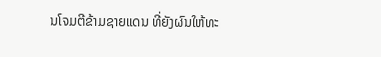ນໂຈມຕີຂ້າມຊາຍແດນ ທີ່ຍັງຜົນໃຫ້ທະ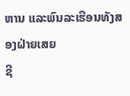ຫານ ແລະພົນລະເຮືອນທັງສອງຝ່າຍເສຍ
ຊີ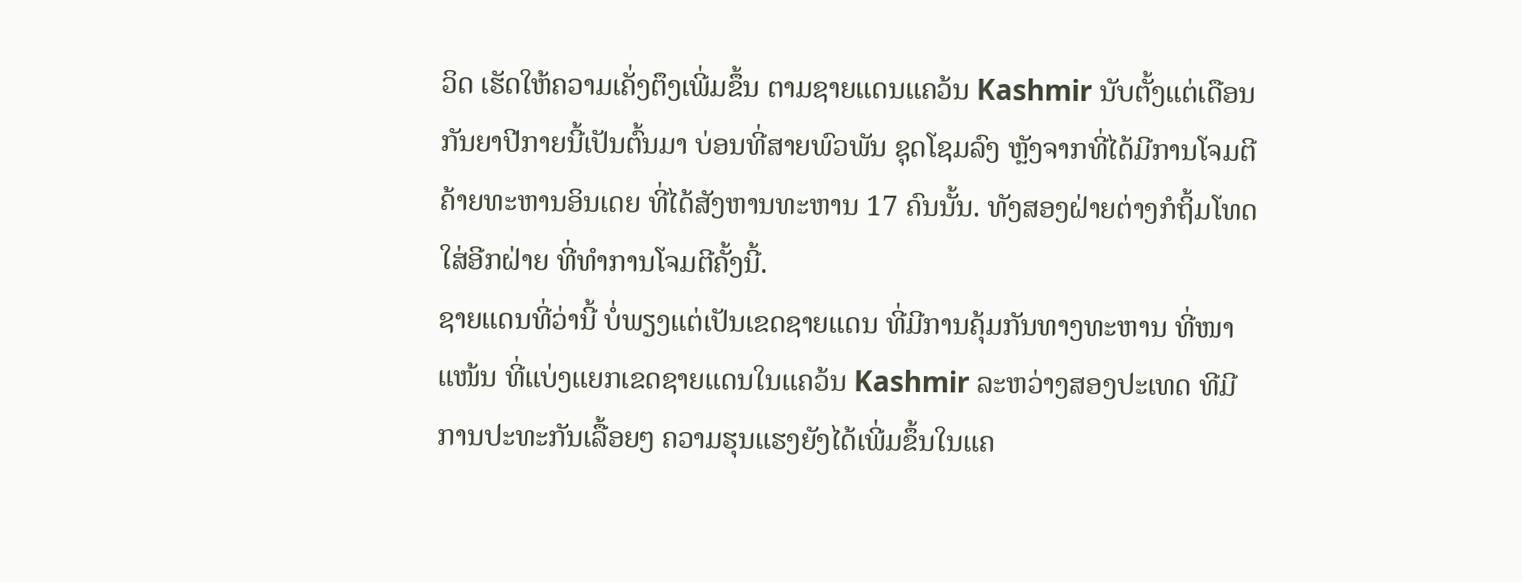ວິດ ເຮັດໃຫ້ຄວາມເຄັ່ງຕຶງເພີ່ມຂຶ້ນ ຕາມຊາຍແດນແຄວ້ນ Kashmir ນັບຕັ້ງແຕ່ເດືອນ
ກັນຍາປີກາຍນີ້ເປັນຕົ້ນມາ ບ່ອນທີ່ສາຍພົວພັນ ຊຸດໂຊມລົງ ຫຼັງຈາກທີ່ໄດ້ມີການໂຈມຕີ
ຄ້າຍທະຫານອິນເດຍ ທີ່ໄດ້ສັງຫານທະຫານ 17 ຄົນນັ້ນ. ທັງສອງຝ່າຍຕ່າງກໍຖິ້ມໂທດ
ໃສ່ອີກຝ່າຍ ທີ່ທຳການໂຈມຕີຄັ້ງນີ້.
ຊາຍແດນທີ່ວ່ານີ້ ບໍ່ພຽງແຕ່ເປັນເຂດຊາຍແດນ ທີ່ມີການຄຸ້ມກັນທາງທະຫານ ທີ່ໜາ
ແໜ້ນ ທີ່ແບ່ງແຍກເຂດຊາຍແດນໃນແຄວ້ນ Kashmir ລະຫວ່າງສອງປະເທດ ທີມີ
ການປະທະກັນເລື້ອຍໆ ຄວາມຮຸນແຮງຍັງໄດ້ເພີ່ມຂຶ້ນໃນແຄ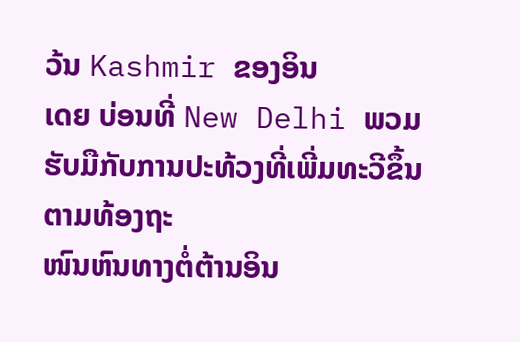ວ້ນ Kashmir ຂອງອິນ
ເດຍ ບ່ອນທີ່ New Delhi ພວມຮັບມືກັບການປະທ້ວງທີ່ເພີ່ມທະວີຂຶ້ນ ຕາມທ້ອງຖະ
ໜົນຫົນທາງຕໍ່ຕ້ານອິນ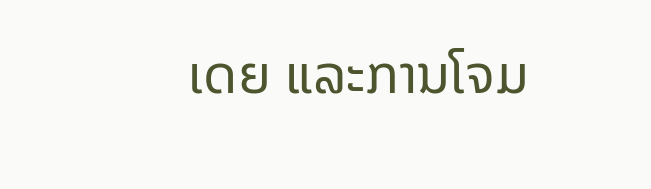ເດຍ ແລະການໂຈມ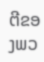ຕີຂອງພວ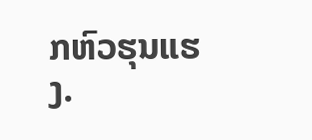ກຫົວຮຸນແຮງ.